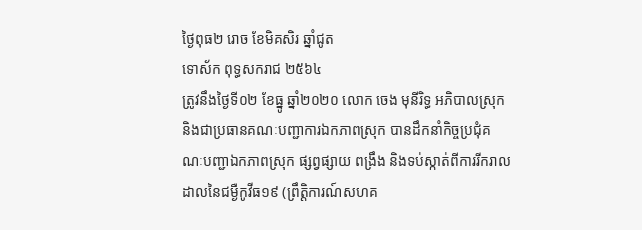ថ្ងៃពុធ២ រោច ខែមិគសិរ ឆ្នាំជូត
ទោស័ក ពុទ្ធសករាជ ២៥៦៤
ត្រូវនឹងថ្ងៃទី០២ ខែធ្នូ ឆ្នាំ២០២០ លោក ចេង មុនីរិទ្ធ អភិបាលស្រុក និងជាប្រធានគណៈបញ្ជាការឯកភាពស្រុក បានដឹកនាំកិច្ចប្រជុំគណៈបញ្ជាឯកភាពស្រុក ផ្សព្វផ្សាយ ពង្រឹង និងទប់ស្កាត់ពីការរីករាលដាលនៃជម្ងឺកូវីធ១៩ (ព្រឹត្តិការណ៍សហគ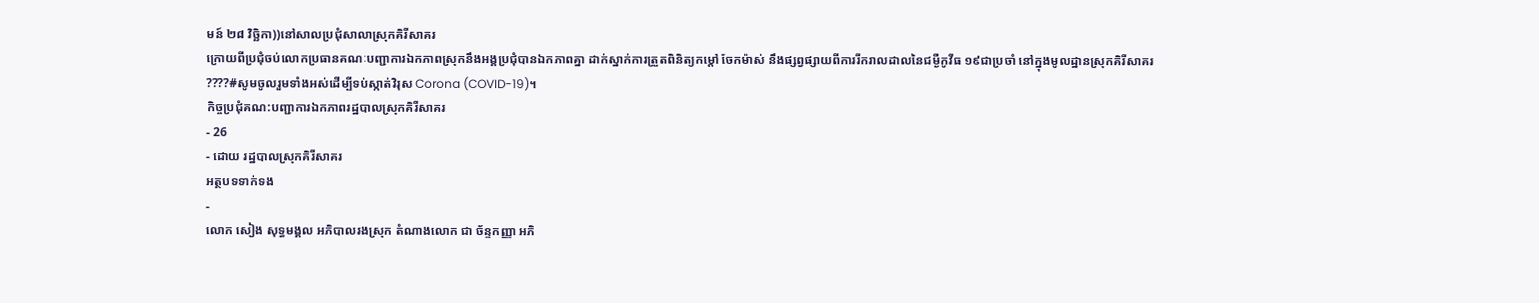មន៍ ២៨ វិច្ឆិកា))នៅសាលប្រជុំសាលាស្រុកគិរីសាគរ
ក្រោយពីប្រជុំចប់លោកប្រធានគណៈបញ្ជាការឯកភាពស្រុកនឹងអង្គប្រជុំបានឯកភាពគ្នា ដាក់ស្នាក់ការត្រួតពិនិត្យកម្ដៅ ចែកម៉ាស់ នឹងផ្សព្វផ្សាយពីការរីករាលដាលនៃជម្ងឺកូវីធ ១៩ជាប្រចាំ នៅក្នុងមូលដ្ឋានស្រុកគិរីសាគរ
????#សូមចូលរួមទាំងអស់ដើម្បីទប់ស្កាត់វិរុស Corona (COVID-19)។
កិច្ចប្រជុំគណ:បញ្ជាការឯកភាពរដ្ឋបាលស្រុកគិរីសាគរ
- 26
- ដោយ រដ្ឋបាលស្រុកគិរីសាគរ
អត្ថបទទាក់ទង
-
លោក សៀង សុទ្ធមង្គល អភិបាលរងស្រុក តំណាងលោក ជា ច័ន្ទកញ្ញា អភិ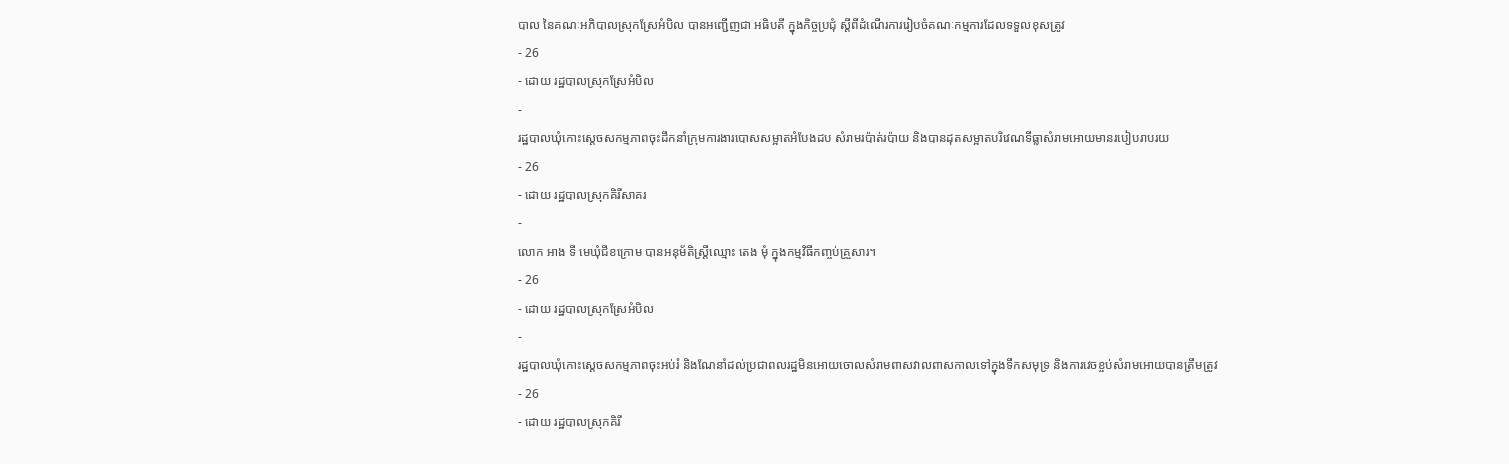បាល នៃគណៈអភិបាលស្រុកស្រែអំបិល បានអញ្ជើញជា អធិបតី ក្នុងកិច្ចប្រជុំ ស្តីពីដំណើរការរៀបចំគណៈកម្មការដែលទទួលខុសត្រូវ
- 26
- ដោយ រដ្ឋបាលស្រុកស្រែអំបិល
-
រដ្ឋបាលឃុំកោះស្ដេចសកម្មភាពចុះដឹកនាំក្រុមការងារបោសសម្អាតអំបែងដប សំរាមរប៉ាត់រប៉ាយ និងបានដុតសម្អាតបរិវេណទីធ្លាសំរាមអោយមានរបៀបរាបរយ
- 26
- ដោយ រដ្ឋបាលស្រុកគិរីសាគរ
-
លោក អាង ទី មេឃុំជីខក្រោម បានអនុម័តិស្ត្រីឈ្មោះ តេង មុំ ក្នុងកម្មវិធីកញ្ចប់គ្រួសារ។
- 26
- ដោយ រដ្ឋបាលស្រុកស្រែអំបិល
-
រដ្ឋបាលឃុំកោះស្ដេចសកម្មភាពចុះអប់រំ និងណែនាំដល់ប្រជាពលរដ្ឋមិនអោយចោលសំរាមពាសវាលពាសកាលទៅក្នុងទឹកសមុទ្រ និងការវេចខ្ចប់សំរាមអោយបានត្រឹមត្រូវ
- 26
- ដោយ រដ្ឋបាលស្រុកគិរី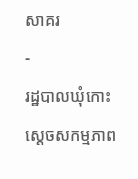សាគរ
-
រដ្ឋបាលឃុំកោះស្ដេចសកម្មភាព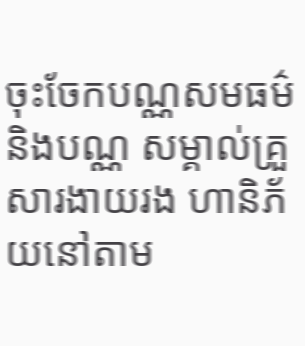ចុះចែកបណ្ណសមធម៌ និងបណ្ណ សម្គាល់គ្រួសារងាយរង ហានិភ័យនៅតាម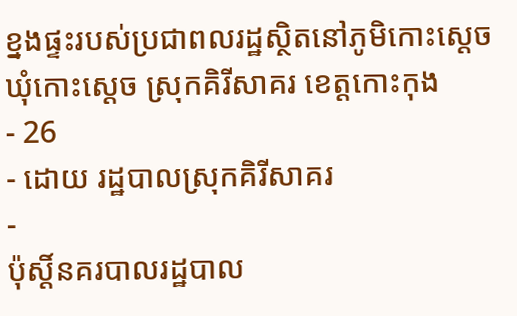ខ្នងផ្ទះរបស់ប្រជាពលរដ្ឋស្ថិតនៅភូមិកោះស្ដេច ឃុំកោះស្ដេច ស្រុកគិរីសាគរ ខេត្តកោះកុង
- 26
- ដោយ រដ្ឋបាលស្រុកគិរីសាគរ
-
ប៉ុស្តិ៍នគរបាលរដ្ឋបាល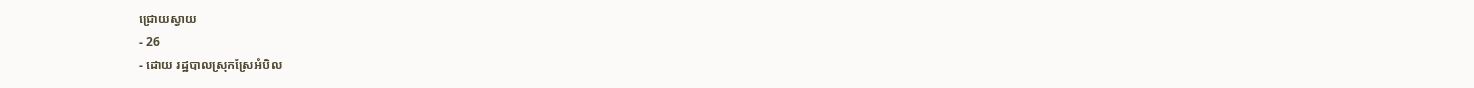ជ្រោយស្វាយ
- 26
- ដោយ រដ្ឋបាលស្រុកស្រែអំបិល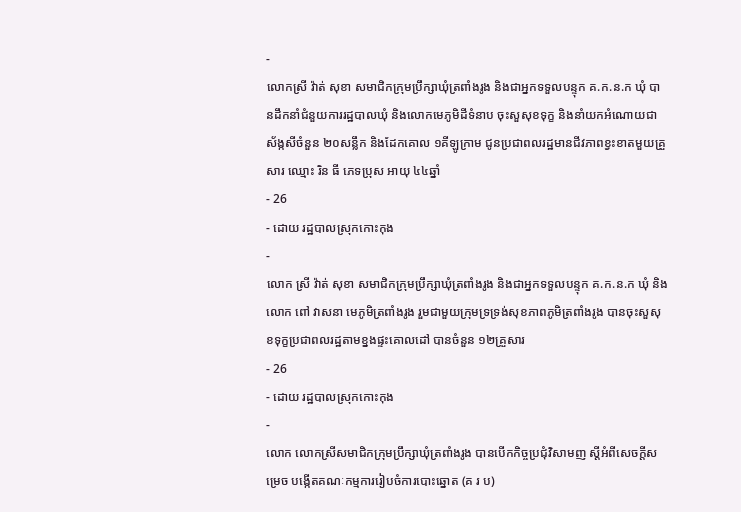-
លោកស្រី វ៉ាត់ សុខា សមាជិកក្រុមប្រឹក្សាឃុំត្រពាំងរូង និងជាអ្នកទទួលបន្ទុក គ.ក.ន.ក ឃុំ បានដឹកនាំជំនួយការរដ្ឋបាលឃុំ និងលោកមេភូមិដីទំនាប ចុះសួសុខទុក្ខ និងនាំយកអំណោយជាស័ង្កសីចំនួន ២០សន្លឹក និងដែកគោល ១គីឡូក្រាម ជូនប្រជាពលរដ្ឋមានជីវភាពខ្វះខាតមួយគ្រួសារ ឈ្មោះ រិន ធី ភេទប្រុស អាយុ ៤៤ឆ្នាំ
- 26
- ដោយ រដ្ឋបាលស្រុកកោះកុង
-
លោក ស្រី វ៉ាត់ សុខា សមាជិកក្រុមប្រឹក្សាឃុំត្រពាំងរូង និងជាអ្នកទទួលបន្ទុក គ.ក.ន.ក ឃុំ និងលោក ពៅ វាសនា មេភូមិត្រពាំងរូង រួមជាមួយក្រុមទ្រទ្រង់សុខភាពភូមិត្រពាំងរូង បានចុះសួសុខទុក្ខប្រជាពលរដ្ឋតាមខ្នងផ្ទះគោលដៅ បានចំនួន ១២គ្រួសារ
- 26
- ដោយ រដ្ឋបាលស្រុកកោះកុង
-
លោក លោកស្រីសមាជិកក្រុមប្រឹក្សាឃុំត្រពាំងរូង បានបើកកិច្ចប្រជុំវិសាមញ ស្ដីអំពីសេចក្តីសម្រេច បង្កើតគណៈកម្មការរៀបចំការបោះឆ្នោត (គ រ ប)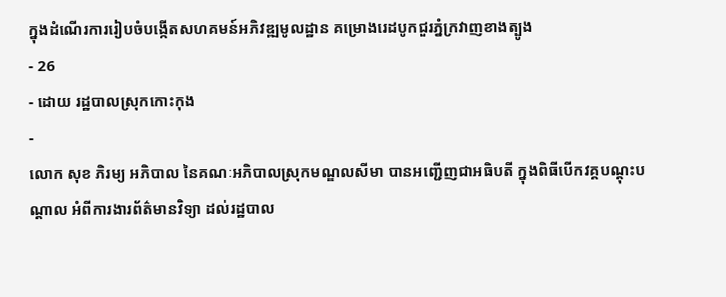ក្នុងដំណើរការរៀបចំបង្កើតសហគមន៍អភិវឌ្ឍមូលដ្ឋាន គម្រោងរេដបូកជួរភ្នំក្រវាញខាងត្បូង
- 26
- ដោយ រដ្ឋបាលស្រុកកោះកុង
-
លោក សុខ ភិរម្យ អភិបាល នៃគណៈអភិបាលស្រុកមណ្ឌលសីមា បានអញ្ជើញជាអធិបតី ក្នុងពិធីបើកវគ្គបណ្តុះបណ្តាល អំពីការងារព័ត៌មានវិទ្យា ដល់រដ្ឋបាល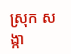ស្រុក សង្កា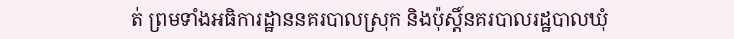ត់ ព្រមទាំងអធិការដ្ឋាននគរបាលស្រុក និងប៉ុស្តិ៍នគរបាលរដ្ឋបាលឃុំ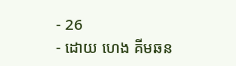- 26
- ដោយ ហេង គីមឆន